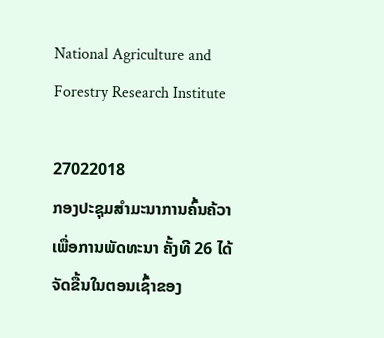National Agriculture and Forestry Research Institute

27022018
ກອງປະຊຸມສຳມະນາການຄົ້ນຄ້ວາ ເພື່ອການພັດທະນາ ຄັ້ງທີ 26 ໄດ້ຈັດຂື້ນໃນຕອນເຊົ້າຂອງ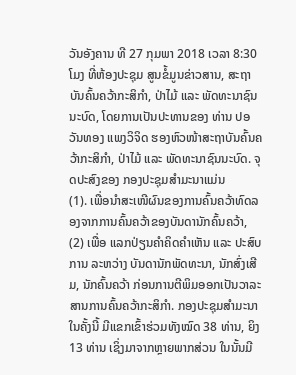ວັນອັງຄານ ທີ 27 ກຸມພາ 2018 ເວລາ 8:30 ໂມງ ທີ່ຫ້ອງປະຊຸມ ສູນຂໍ້ມູນຂ່າວສານ, ສະຖາບັນຄົ້ນຄວ້າກະສິກຳ, ປ່າໄມ້ ແລະ ພັດທະນາຊົນນະບົດ, ໂດຍການເປັນປະທານຂອງ ທ່ານ ປອ ວັນທອງ ແພງວິຈິດ ຮອງຫົວໜ້າສະຖາບັນຄົ້ນຄວ້າກະສິກຳ, ປ່າໄມ້ ແລະ ພັດທະນາຊົນນະບົດ. ຈຸດປະສົງຂອງ ກອງປະຊຸມສຳມະນາແມ່ນ
(1). ເພື່ອນຳສະເໜີຜົນຂອງການຄົ້ນຄວ້າທົດລອງຈາກການຄົ້ນຄວ້າຂອງບັນດານັກຄົ້ນຄວ້າ,
(2) ເພື່ອ ແລກປ່ຽນຄຳຄິດຄຳເຫັນ ແລະ ປະສົບການ ລະຫວ່າງ ບັນດານັກພັດທະນາ, ນັກສົ່ງເສີມ, ນັກຄົ້ນຄວ້າ ກ່ອນການຕີພິມອອກເປັນວາລະສານການຄົ້ນຄວ້າກະສິກຳ. ກອງປະຊຸມສຳມະນາໃນຄັ້ງນີ້ ມີແຂກເຂົ້າຮ່ວມທັງໝົດ 38 ທ່ານ, ຍິງ 13 ທ່ານ ເຊິ່ງມາຈາກຫຼາຍພາກສ່ວນ ໃນນັ້ນມີ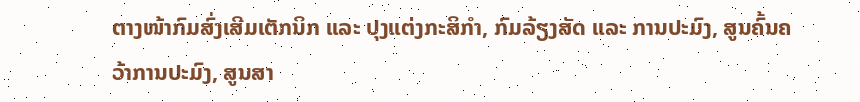ຕາງໜ້າກົມສົ່ງເສີມເຕັກນິກ ແລະ ປຸງແຕ່ງກະສິກຳ, ກົມລ້ຽງສັດ ແລະ ການປະມົງ, ສູນຄົ້ນຄວ້າການປະມົງ, ສູນສາ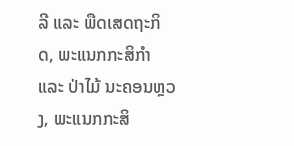ລີ ແລະ ພືດເສດຖະກິດ, ພະແນກກະສິກຳ ແລະ ປ່າໄມ້ ນະຄອນຫຼວງ, ພະແນກກະສິ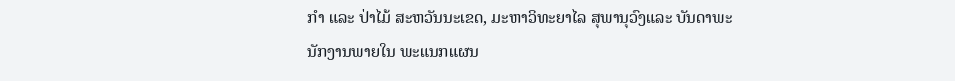ກຳ ແລະ ປ່າໄມ້ ສະຫວັນນະເຂດ, ມະຫາວິທະຍາໄລ ສຸພານຸວົງແລະ ບັນດາພະນັກງານພາຍໃນ ພະແນກແຜນ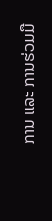ການ ແລະ ການຮ່ວມມື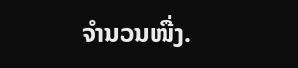ຈຳນວນໜື່ງ.